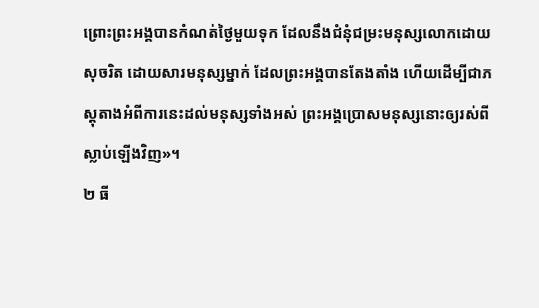ព្រោះព្រះអង្គបានកំណត់ថ្ងៃមួយទុក ដែលនឹងជំនុំជម្រះមនុស្សលោកដោយសុចរិត ដោយសារមនុស្សម្នាក់ ដែលព្រះអង្គបានតែងតាំង ហើយដើម្បីជាភស្ដុតាងអំពីការនេះដល់មនុស្សទាំងអស់ ព្រះអង្គប្រោសមនុស្សនោះឲ្យរស់ពីស្លាប់ឡើងវិញ»។
២ ធី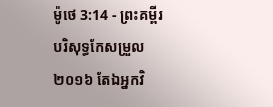ម៉ូថេ 3:14 - ព្រះគម្ពីរបរិសុទ្ធកែសម្រួល ២០១៦ តែឯអ្នកវិ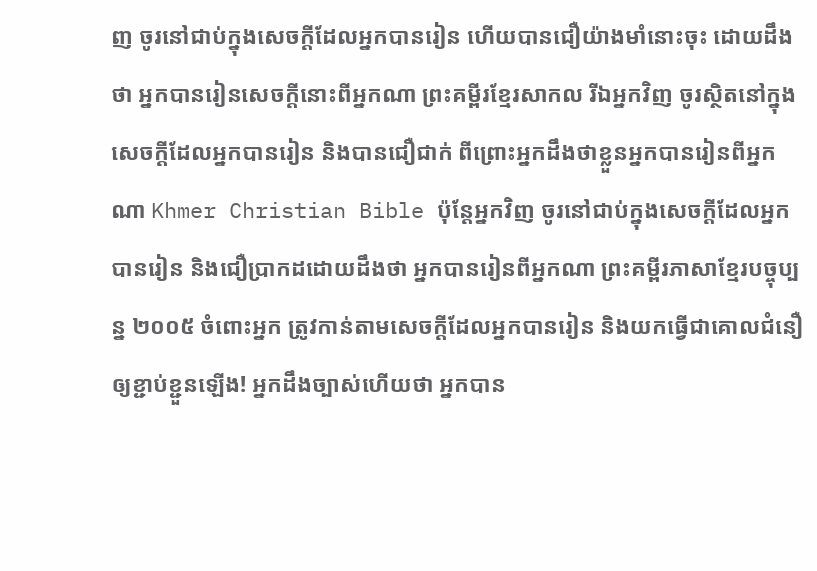ញ ចូរនៅជាប់ក្នុងសេចក្ដីដែលអ្នកបានរៀន ហើយបានជឿយ៉ាងមាំនោះចុះ ដោយដឹងថា អ្នកបានរៀនសេចក្ដីនោះពីអ្នកណា ព្រះគម្ពីរខ្មែរសាកល រីឯអ្នកវិញ ចូរស្ថិតនៅក្នុងសេចក្ដីដែលអ្នកបានរៀន និងបានជឿជាក់ ពីព្រោះអ្នកដឹងថាខ្លួនអ្នកបានរៀនពីអ្នកណា Khmer Christian Bible ប៉ុន្តែអ្នកវិញ ចូរនៅជាប់ក្នុងសេចក្ដីដែលអ្នកបានរៀន និងជឿប្រាកដដោយដឹងថា អ្នកបានរៀនពីអ្នកណា ព្រះគម្ពីរភាសាខ្មែរបច្ចុប្បន្ន ២០០៥ ចំពោះអ្នក ត្រូវកាន់តាមសេចក្ដីដែលអ្នកបានរៀន និងយកធ្វើជាគោលជំនឿ ឲ្យខ្ជាប់ខ្ជួនឡើង! អ្នកដឹងច្បាស់ហើយថា អ្នកបាន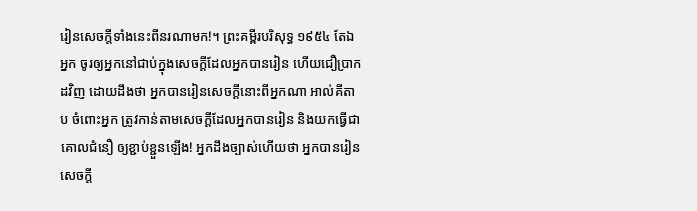រៀនសេចក្ដីទាំងនេះពីនរណាមក!។ ព្រះគម្ពីរបរិសុទ្ធ ១៩៥៤ តែឯអ្នក ចូរឲ្យអ្នកនៅជាប់ក្នុងសេចក្ដីដែលអ្នកបានរៀន ហើយជឿប្រាកដវិញ ដោយដឹងថា អ្នកបានរៀនសេចក្ដីនោះពីអ្នកណា អាល់គីតាប ចំពោះអ្នក ត្រូវកាន់តាមសេចក្ដីដែលអ្នកបានរៀន និងយកធ្វើជាគោលជំនឿ ឲ្យខ្ជាប់ខ្ជួនឡើង! អ្នកដឹងច្បាស់ហើយថា អ្នកបានរៀនសេចក្ដី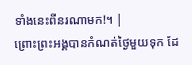ទាំងនេះពីនរណាមក!។ |
ព្រោះព្រះអង្គបានកំណត់ថ្ងៃមួយទុក ដែ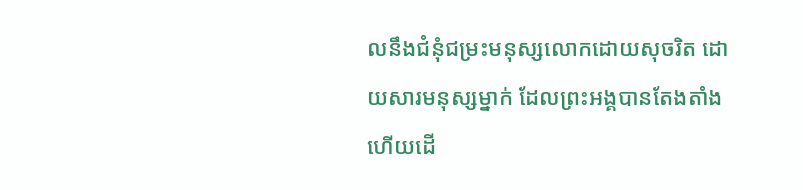លនឹងជំនុំជម្រះមនុស្សលោកដោយសុចរិត ដោយសារមនុស្សម្នាក់ ដែលព្រះអង្គបានតែងតាំង ហើយដើ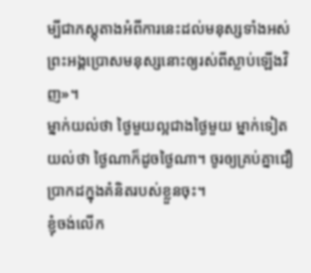ម្បីជាភស្ដុតាងអំពីការនេះដល់មនុស្សទាំងអស់ ព្រះអង្គប្រោសមនុស្សនោះឲ្យរស់ពីស្លាប់ឡើងវិញ»។
ម្នាក់យល់ថា ថ្ងៃមួយល្អជាងថ្ងៃមួយ ម្នាក់ទៀតយល់ថា ថ្ងៃណាក៏ដូចថ្ងៃណា។ ចូរឲ្យគ្រប់គ្នាជឿប្រាកដក្នុងគំនិតរបស់ខ្លួនចុះ។
ខ្ញុំចង់លើក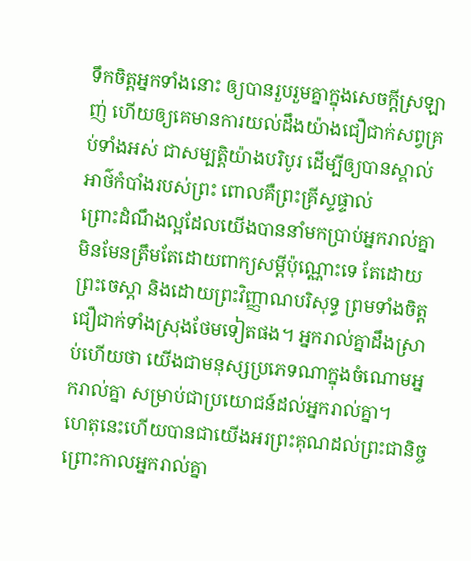ទឹកចិត្តអ្នកទាំងនោះ ឲ្យបានរួបរួមគ្នាក្នុងសេចក្តីស្រឡាញ់ ហើយឲ្យគេមានការយល់ដឹងយ៉ាងជឿជាក់សព្វគ្រប់ទាំងអស់ ជាសម្បត្តិយ៉ាងបរិបូរ ដើម្បីឲ្យបានស្គាល់អាថ៌កំបាំងរបស់ព្រះ ពោលគឺព្រះគ្រីស្ទផ្ទាល់
ព្រោះដំណឹងល្អដែលយើងបាននាំមកប្រាប់អ្នករាល់គ្នា មិនមែនត្រឹមតែដោយពាក្យសម្ដីប៉ុណ្ណោះទេ តែដោយព្រះចេស្តា និងដោយព្រះវិញ្ញាណបរិសុទ្ធ ព្រមទាំងចិត្តជឿជាក់ទាំងស្រុងថែមទៀតផង។ អ្នករាល់គ្នាដឹងស្រាប់ហើយថា យើងជាមនុស្សប្រភេទណាក្នុងចំណោមអ្នករាល់គ្នា សម្រាប់ជាប្រយោជន៍ដល់អ្នករាល់គ្នា។
ហេតុនេះហើយបានជាយើងអរព្រះគុណដល់ព្រះជានិច្ច ព្រោះកាលអ្នករាល់គ្នា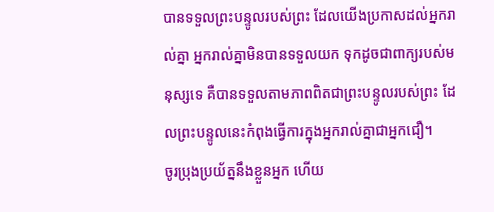បានទទួលព្រះបន្ទូលរបស់ព្រះ ដែលយើងប្រកាសដល់អ្នករាល់គ្នា អ្នករាល់គ្នាមិនបានទទួលយក ទុកដូចជាពាក្យរបស់មនុស្សទេ គឺបានទទួលតាមភាពពិតជាព្រះបន្ទូលរបស់ព្រះ ដែលព្រះបន្ទូលនេះកំពុងធ្វើការក្នុងអ្នករាល់គ្នាជាអ្នកជឿ។
ចូរប្រុងប្រយ័ត្ននឹងខ្លួនអ្នក ហើយ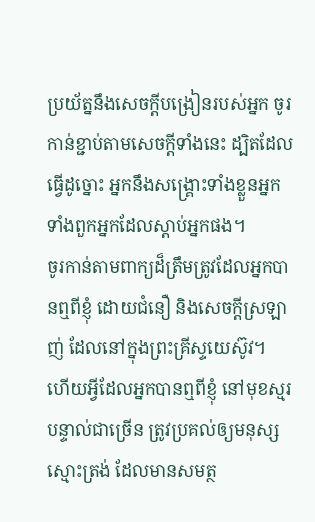ប្រយ័ត្ននឹងសេចក្ដីបង្រៀនរបស់អ្នក ចូរកាន់ខ្ជាប់តាមសេចក្ដីទាំងនេះ ដ្បិតដែលធ្វើដូច្នោះ អ្នកនឹងសង្គ្រោះទាំងខ្លួនអ្នក ទាំងពួកអ្នកដែលស្តាប់អ្នកផង។
ចូរកាន់តាមពាក្យដ៏ត្រឹមត្រូវដែលអ្នកបានឮពីខ្ញុំ ដោយជំនឿ និងសេចក្ដីស្រឡាញ់ ដែលនៅក្នុងព្រះគ្រីស្ទយេស៊ូវ។
ហើយអ្វីដែលអ្នកបានឮពីខ្ញុំ នៅមុខស្មរបន្ទាល់ជាច្រើន ត្រូវប្រគល់ឲ្យមនុស្សស្មោះត្រង់ ដែលមានសមត្ថ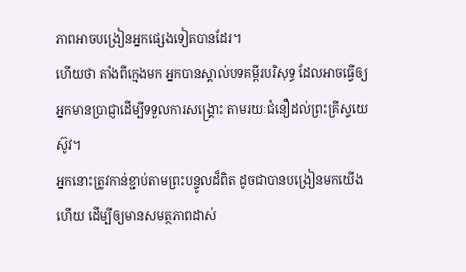ភាពអាចបង្រៀនអ្នកផ្សេងទៀតបានដែរ។
ហើយថា តាំងពីក្មេងមក អ្នកបានស្គាល់បទគម្ពីរបរិសុទ្ធ ដែលអាចធ្វើឲ្យអ្នកមានប្រាជ្ញាដើម្បីទទួលការសង្គ្រោះ តាមរយៈជំនឿដល់ព្រះគ្រីស្ទយេស៊ូវ។
អ្នកនោះត្រូវកាន់ខ្ជាប់តាមព្រះបន្ទូលដ៏ពិត ដូចជាបានបង្រៀនមកយើងហើយ ដើម្បីឲ្យមានសមត្ថភាពដាស់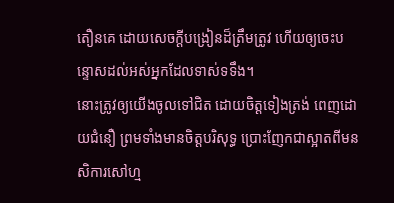តឿនគេ ដោយសេចក្ដីបង្រៀនដ៏ត្រឹមត្រូវ ហើយឲ្យចេះបន្ទោសដល់អស់អ្នកដែលទាស់ទទឹង។
នោះត្រូវឲ្យយើងចូលទៅជិត ដោយចិត្តទៀងត្រង់ ពេញដោយជំនឿ ព្រមទាំងមានចិត្តបរិសុទ្ធ ប្រោះញែកជាស្អាតពីមនសិការសៅហ្ម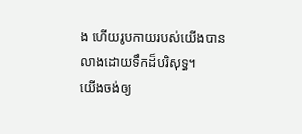ង ហើយរូបកាយរបស់យើងបានលាងដោយទឹកដ៏បរិសុទ្ធ។
យើងចង់ឲ្យ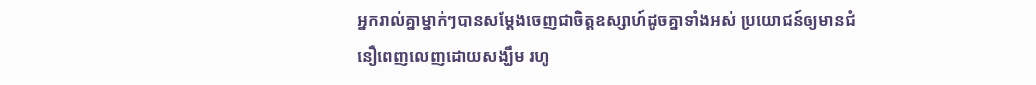អ្នករាល់គ្នាម្នាក់ៗបានសម្ដែងចេញជាចិត្តឧស្សាហ៍ដូចគ្នាទាំងអស់ ប្រយោជន៍ឲ្យមានជំនឿពេញលេញដោយសង្ឃឹម រហូ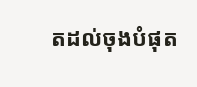តដល់ចុងបំផុត